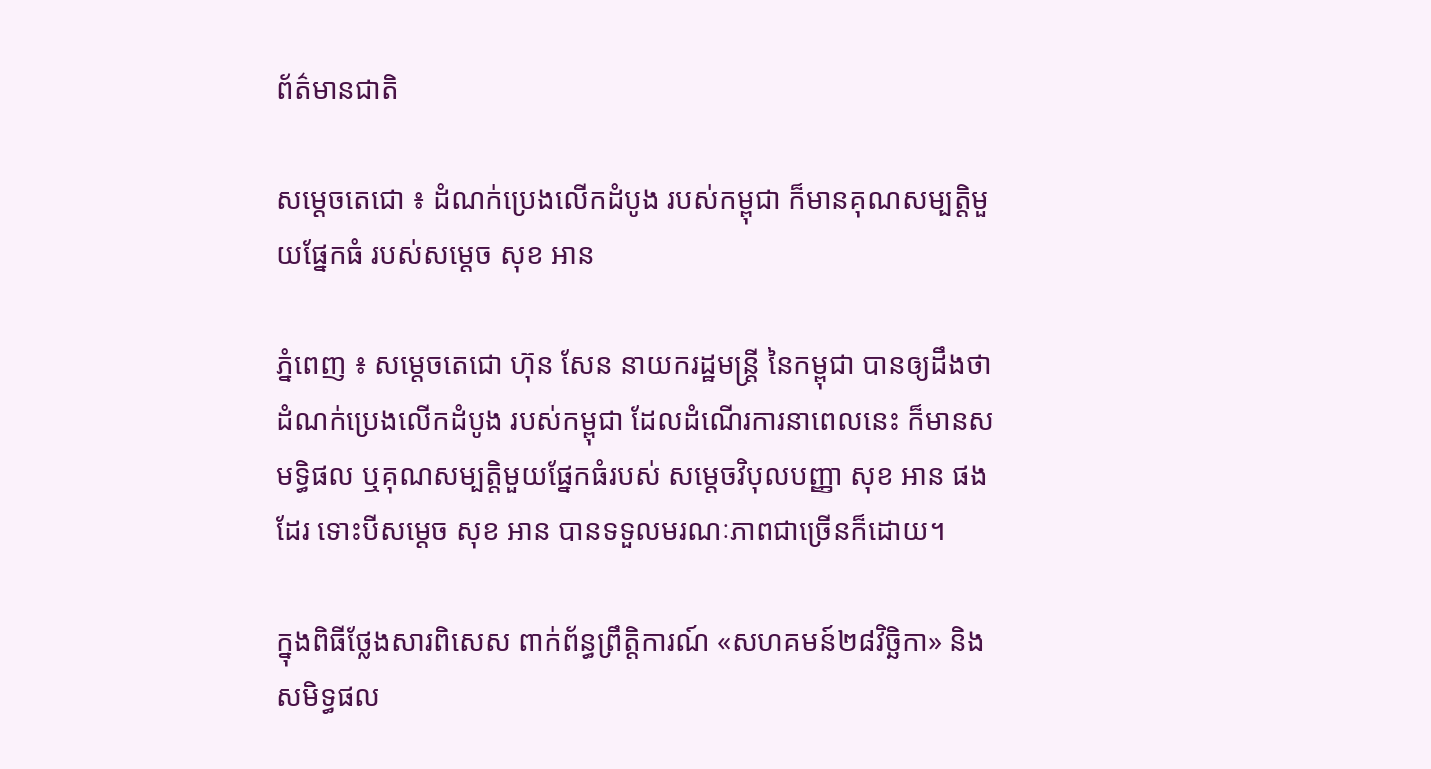ព័ត៌មានជាតិ

សម្ដេចតេជោ ៖ ដំណក់ប្រេងលើកដំបូង របស់កម្ពុជា ក៏មានគុណសម្បត្តិមួយផ្នែកធំ របស់សម្ដេច សុខ អាន

ភ្នំពេញ ៖ សម្ដេចតេជោ ហ៊ុន សែន នាយករដ្ឋមន្ដ្រី នៃកម្ពុជា បានឲ្យដឹងថា ដំណក់ប្រេងលើកដំបូង របស់កម្ពុជា ដែលដំណើរការនាពេលនេះ ក៏មានសមទ្ធិផល ឬគុណសម្បត្តិមួយផ្នែកធំរបស់ សម្តេចវិបុលបញ្ញា សុខ អាន ផងដែរ ទោះបីសម្តេច សុខ អាន បានទទួលមរណៈភាពជាច្រើនក៏ដោយ។

ក្នុងពិធីថ្លែងសារពិសេស ពាក់ព័ន្ធព្រឹត្តិការណ៍ «សហគមន៍២៨វិច្ឆិកា» និងសមិទ្ធផល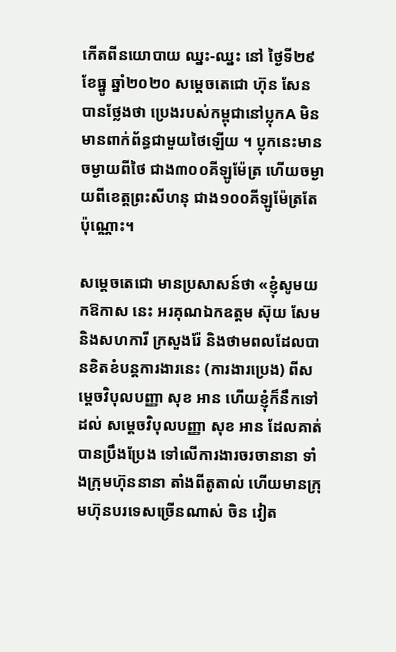កើតពីនយោបាយ ឈ្នះ-ឈ្នះ នៅ ថ្ងៃទី២៩ ខែធ្នូ ឆ្នាំ២០២០ សម្ដេចតេជោ ហ៊ុន សែន បានថ្លែងថា ប្រេងរបស់កម្ពុជានៅប្លុកA មិនមានពាក់ព័ន្ធជាមួយថៃឡើយ ។ ប្លុកនេះមានចម្ងាយពីថៃ ជាង៣០០គីឡូម៉ែត្រ ហើយចម្ងាយពីខេត្តព្រះសីហនុ ជាង១០០គីឡូម៉ែត្រតែប៉ុណ្ណោះ។

សម្ដេចតេជោ មានប្រសាសន៍ថា «ខ្ញុំសូមយកឱកាស នេះ អរគុណឯកឧត្តម ស៊ុយ សែម និងសហការី ក្រសួងរ៉ែ និងថាមពលដែលបានខិតខំបន្ដការងារនេះ (ការងារប្រេង) ពីសម្ដេចវិបុលបញ្ញា សុខ អាន ហើយខ្ញុំក៏នឹកទៅដល់ សម្ដេចវិបុលបញ្ញា សុខ អាន ដែលគាត់បានប្រឹងប្រែង ទៅលើការងារចរចានានា ទាំងក្រុមហ៊ុននានា តាំងពីតូតាល់ ហើយមានក្រុមហ៊ុនបរទេសច្រើនណាស់ ចិន វៀត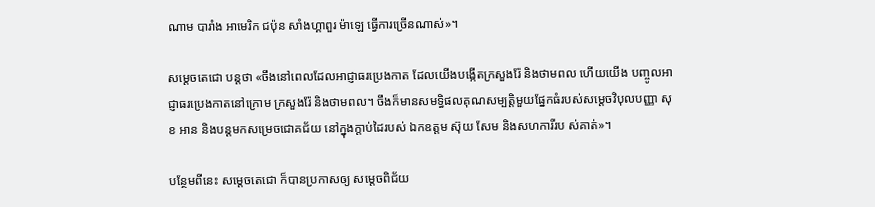ណាម បារាំង អាមេរិក ជប៉ុន សាំងហ្គាពួរ ម៉ាឡេ ធ្វើការច្រើនណាស់»។

សម្ដេចតេជោ បន្ដថា «ចឹងនៅពេលដែលអាជ្ញាធរប្រេងកាត ដែលយើងបង្កើតក្រសួងរ៉ែ និងថាមពល ហើយយើង បញ្ចូលអាជ្ញាធរប្រេងកាតនៅក្រោម ក្រសួងរ៉ែ និងថាមពល។ ចឹងក៏មានសមទ្ធិផលគុណសម្បត្តិមួយផ្នែកធំរបស់សម្ដេចវិបុលបញ្ញា សុខ អាន និងបន្ដមកសម្រេចជោគជ័យ នៅក្នុងក្ដាប់ដៃរបស់ ឯកឧត្តម ស៊ុយ សែម និងសហការីរប ស់គាត់»។

បន្ថែមពីនេះ សម្តេចតេជោ ក៏បានប្រកាសឲ្យ សម្តេចពិជ័យ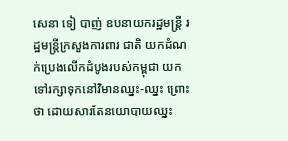សេនា ទៀ បាញ់ ឧបនាយករដ្ឋមន្ត្រី រដ្ឋមន្ត្រីក្រសួងការពារ ជាតិ យកដំណក់ប្រេងលើកដំបូងរបស់កម្ពុជា យកទៅរក្សាទុកនៅវិមានឈ្នះ-ឈ្នះ ព្រោះថា ដោយសារតែនយោបាយឈ្នះ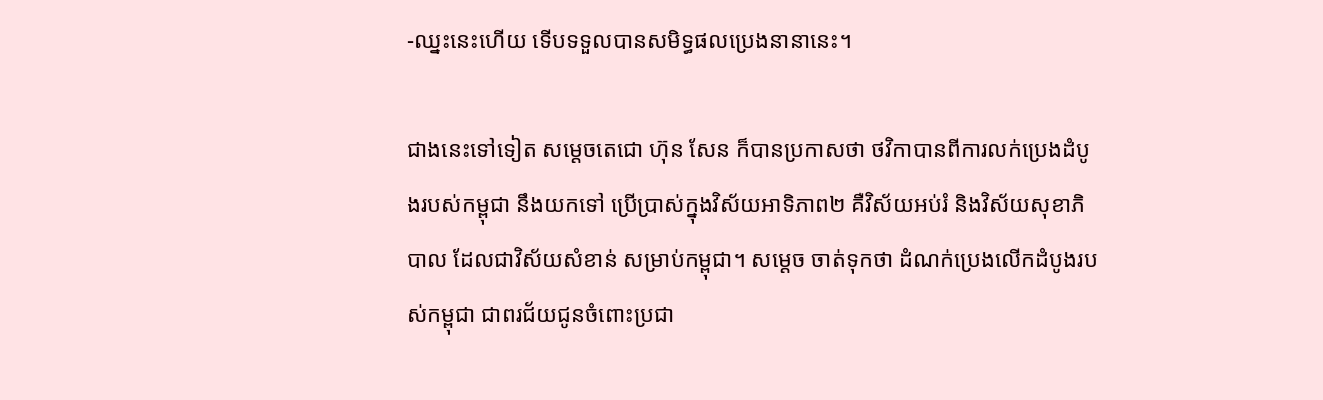-ឈ្នះនេះហើយ ទើបទទួលបានសមិទ្ធផលប្រេងនានានេះ។

ជាងនេះទៅទៀត សម្ដេចតេជោ ហ៊ុន សែន ក៏បានប្រកាសថា ថវិកាបានពីការលក់ប្រេងដំបូងរបស់កម្ពុជា នឹងយកទៅ ប្រើប្រាស់ក្នុងវិស័យអាទិភាព២ គឺវិស័យអប់រំ និងវិស័យសុខាភិបាល ដែលជាវិស័យសំខាន់ សម្រាប់កម្ពុជា។ សម្ដេច ចាត់ទុកថា ដំណក់ប្រេងលើកដំបូងរបស់កម្ពុជា ជាពរជ័យជូនចំពោះប្រជា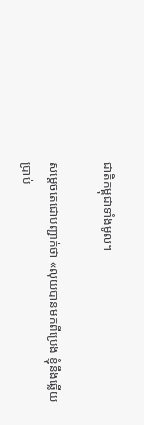ជាតិកម្ពុជាទាំងមូល។

សម្ដេចតេជោបញ្ជាក់ថា «លុយបានមកពីប្រេង ខ្ញុំនឹងឆ្លើយប្រាប់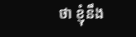ថា ខ្ញុំនឹង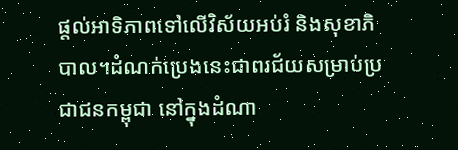ផ្ដល់អាទិភាពទៅលើវិស័យអប់រំ និងសុខាភិបាល។ដំណក់ប្រេងនេះជាពរជ័យសម្រាប់ប្រជាជនកម្ពុជា នៅក្នុងដំណា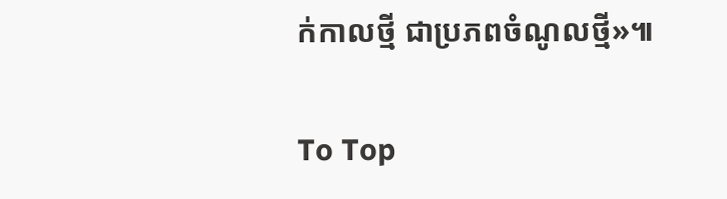ក់កាលថ្មី ជាប្រភពចំណូលថ្មី»៕

To Top